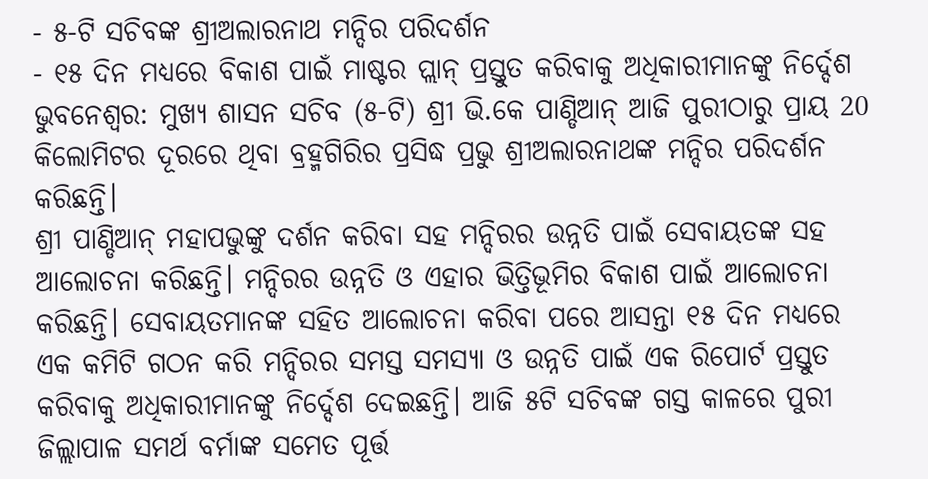- ୫-ଟି ସଚିବଙ୍କ ଶ୍ରୀଅଲାରନାଥ ମନ୍ଦିର ପରିଦର୍ଶନ
- ୧୫ ଦିନ ମଧ୍ୟରେ ବିକାଶ ପାଇଁ ମାଷ୍ଟର ପ୍ଲାନ୍ ପ୍ରସ୍ତୁତ କରିବାକୁ ଅଧିକାରୀମାନଙ୍କୁ ନିର୍ଦ୍ଦେଶ
ଭୁବନେଶ୍ୱର: ମୁଖ୍ୟ ଶାସନ ସଚିବ (୫-ଟି) ଶ୍ରୀ ଭି.କେ ପାଣ୍ଡିଆନ୍ ଆଜି ପୁରୀଠାରୁ ପ୍ରାୟ 20 କିଲୋମିଟର ଦୂରରେ ଥିବା ବ୍ରହ୍ମଗିରିର ପ୍ରସିଦ୍ଧ ପ୍ରଭୁ ଶ୍ରୀଅଲାରନାଥଙ୍କ ମନ୍ଦିର ପରିଦର୍ଶନ କରିଛନ୍ତି।
ଶ୍ରୀ ପାଣ୍ଡିଆନ୍ ମହାପଭୁଙ୍କୁ ଦର୍ଶନ କରିବା ସହ ମନ୍ଦିରର ଉନ୍ନତି ପାଇଁ ସେବାୟତଙ୍କ ସହ ଆଲୋଚନା କରିଛନ୍ତି। ମନ୍ଦିରର ଉନ୍ନତି ଓ ଏହାର ଭିତ୍ତିଭୂମିର ବିକାଶ ପାଇଁ ଆଲୋଚନା କରିଛନ୍ତି। ସେବାୟତମାନଙ୍କ ସହିତ ଆଲୋଚନା କରିବା ପରେ ଆସନ୍ତା ୧୫ ଦିନ ମଧ୍ୟରେ ଏକ କମିଟି ଗଠନ କରି ମନ୍ଦିରର ସମସ୍ତ ସମସ୍ୟା ଓ ଉନ୍ନତି ପାଇଁ ଏକ ରିପୋର୍ଟ ପ୍ରସ୍ତୁତ କରିବାକୁ ଅଧିକାରୀମାନଙ୍କୁ ନିର୍ଦ୍ଦେଶ ଦେଇଛନ୍ତି। ଆଜି ୫ଟି ସଚିବଙ୍କ ଗସ୍ତ କାଳରେ ପୁରୀ ଜିଲ୍ଲାପାଳ ସମର୍ଥ ବର୍ମାଙ୍କ ସମେତ ପୂର୍ତ୍ତ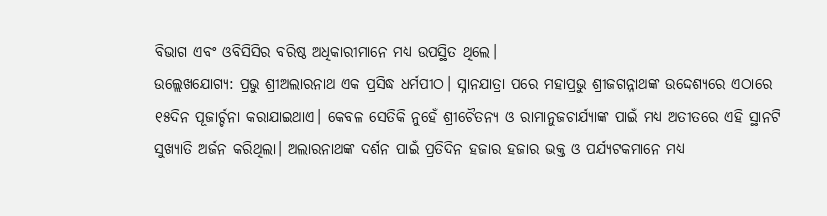ବିଭାଗ ଏବଂ ଓବିସିସିର ବରିଷ୍ଠ ଅଧିକାରୀମାନେ ମଧ୍ୟ ଉପସ୍ଥିତ ଥିଲେ।
ଉଲ୍ଲେଖଯୋଗ୍ୟ: ପ୍ରଭୁ ଶ୍ରୀଅଲାରନାଥ ଏକ ପ୍ରସିଦ୍ଧ ଧର୍ମପୀଠ। ସ୍ନାନଯାତ୍ରା ପରେ ମହାପ୍ରଭୁ ଶ୍ରୀଜଗନ୍ନାଥଙ୍କ ଉଦ୍ଦେଶ୍ୟରେ ଏଠାରେ ୧୫ଦିନ ପୂଜାର୍ଚ୍ଚନା କରାଯାଇଥାଏ। କେବଳ ସେତିକି ନୁହେଁ ଶ୍ରୀଚୈତନ୍ୟ ଓ ରାମାନୁଜଚାର୍ଯ୍ୟାଙ୍କ ପାଇଁ ମଧ୍ୟ ଅତୀତରେ ଏହି ସ୍ଥାନଟି ସୁଖ୍ୟାତି ଅର୍ଜନ କରିଥିଲା। ଅଲାରନାଥଙ୍କ ଦର୍ଶନ ପାଇଁ ପ୍ରତିଦିନ ହଜାର ହଜାର ଭକ୍ତ ଓ ପର୍ଯ୍ୟଟକମାନେ ମଧ୍ୟ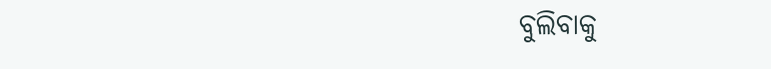ବୁଲିବାକୁ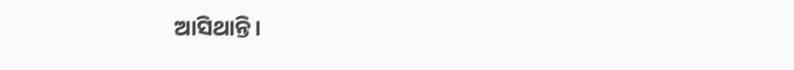ଆସିଥାନ୍ତି।